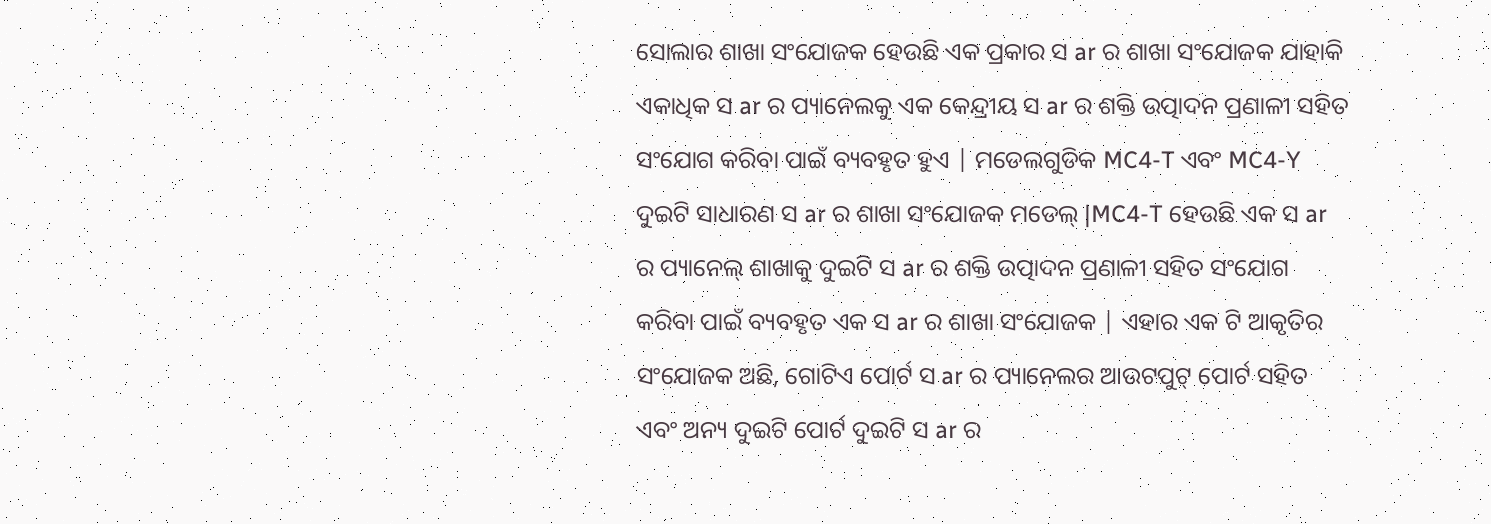ସୋଲାର ଶାଖା ସଂଯୋଜକ ହେଉଛି ଏକ ପ୍ରକାର ସ ar ର ଶାଖା ସଂଯୋଜକ ଯାହାକି ଏକାଧିକ ସ ar ର ପ୍ୟାନେଲକୁ ଏକ କେନ୍ଦ୍ରୀୟ ସ ar ର ଶକ୍ତି ଉତ୍ପାଦନ ପ୍ରଣାଳୀ ସହିତ ସଂଯୋଗ କରିବା ପାଇଁ ବ୍ୟବହୃତ ହୁଏ | ମଡେଲଗୁଡିକ MC4-T ଏବଂ MC4-Y ଦୁଇଟି ସାଧାରଣ ସ ar ର ଶାଖା ସଂଯୋଜକ ମଡେଲ୍ |MC4-T ହେଉଛି ଏକ ସ ar ର ପ୍ୟାନେଲ୍ ଶାଖାକୁ ଦୁଇଟି ସ ar ର ଶକ୍ତି ଉତ୍ପାଦନ ପ୍ରଣାଳୀ ସହିତ ସଂଯୋଗ କରିବା ପାଇଁ ବ୍ୟବହୃତ ଏକ ସ ar ର ଶାଖା ସଂଯୋଜକ | ଏହାର ଏକ ଟି ଆକୃତିର ସଂଯୋଜକ ଅଛି, ଗୋଟିଏ ପୋର୍ଟ ସ ar ର ପ୍ୟାନେଲର ଆଉଟପୁଟ୍ ପୋର୍ଟ ସହିତ ଏବଂ ଅନ୍ୟ ଦୁଇଟି ପୋର୍ଟ ଦୁଇଟି ସ ar ର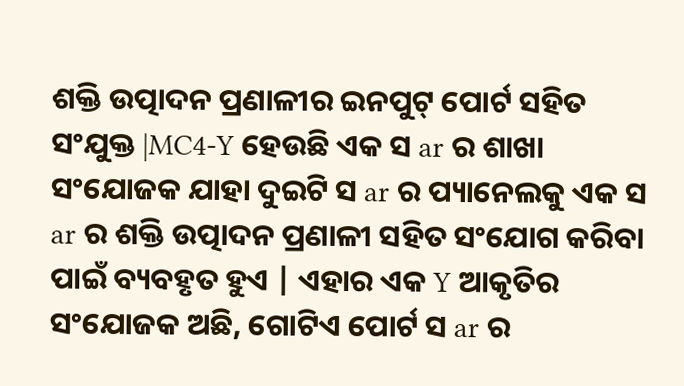ଶକ୍ତି ଉତ୍ପାଦନ ପ୍ରଣାଳୀର ଇନପୁଟ୍ ପୋର୍ଟ ସହିତ ସଂଯୁକ୍ତ |MC4-Y ହେଉଛି ଏକ ସ ar ର ଶାଖା ସଂଯୋଜକ ଯାହା ଦୁଇଟି ସ ar ର ପ୍ୟାନେଲକୁ ଏକ ସ ar ର ଶକ୍ତି ଉତ୍ପାଦନ ପ୍ରଣାଳୀ ସହିତ ସଂଯୋଗ କରିବା ପାଇଁ ବ୍ୟବହୃତ ହୁଏ | ଏହାର ଏକ Y ଆକୃତିର ସଂଯୋଜକ ଅଛି, ଗୋଟିଏ ପୋର୍ଟ ସ ar ର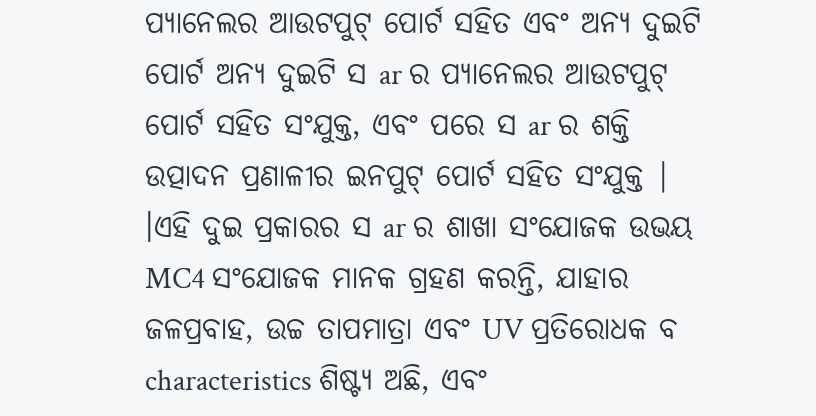ପ୍ୟାନେଲର ଆଉଟପୁଟ୍ ପୋର୍ଟ ସହିତ ଏବଂ ଅନ୍ୟ ଦୁଇଟି ପୋର୍ଟ ଅନ୍ୟ ଦୁଇଟି ସ ar ର ପ୍ୟାନେଲର ଆଉଟପୁଟ୍ ପୋର୍ଟ ସହିତ ସଂଯୁକ୍ତ, ଏବଂ ପରେ ସ ar ର ଶକ୍ତି ଉତ୍ପାଦନ ପ୍ରଣାଳୀର ଇନପୁଟ୍ ପୋର୍ଟ ସହିତ ସଂଯୁକ୍ତ | ।ଏହି ଦୁଇ ପ୍ରକାରର ସ ar ର ଶାଖା ସଂଯୋଜକ ଉଭୟ MC4 ସଂଯୋଜକ ମାନକ ଗ୍ରହଣ କରନ୍ତି, ଯାହାର ଜଳପ୍ରବାହ, ଉଚ୍ଚ ତାପମାତ୍ରା ଏବଂ UV ପ୍ରତିରୋଧକ ବ characteristics ଶିଷ୍ଟ୍ୟ ଅଛି, ଏବଂ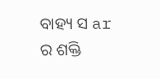ବାହ୍ୟ ସ ar ର ଶକ୍ତି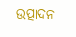ଉତ୍ପାଦନ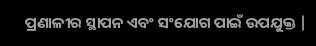ପ୍ରଣାଳୀର ସ୍ଥାପନ ଏବଂ ସଂଯୋଗ ପାଇଁ ଉପଯୁକ୍ତ |